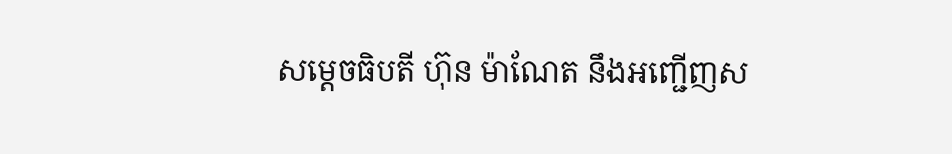សម្ដេចធិបតី ហ៊ុន ម៉ាណែត នឹងអញ្ជើញស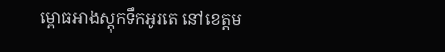ម្ពោធអាងស្តុកទឹកអូរតេ នៅខេត្តម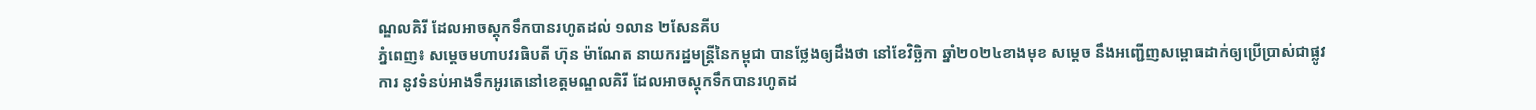ណ្ឌលគិរី ដែលអាចស្តុកទឹកបានរហូតដល់ ១លាន ២សែនគីប
ភ្នំពេញ៖ សម្ដេចមហាបវរធិបតី ហ៊ុន ម៉ាណែត នាយករដ្ឋមន្ត្រីនៃកម្ពុជា បានថ្លែងឲ្យដឹងថា នៅខែវិច្ឆិកា ឆ្នាំ២០២៤ខាងមុខ សម្ដេច នឹងអញ្ជើញសម្ពោធដាក់ឲ្យប្រើប្រាស់ជាផ្លូវការ នូវទំនប់អាងទឹកអូរតេនៅខេត្តមណ្ឌលគិរី ដែលអាចស្តុកទឹកបានរហូតដ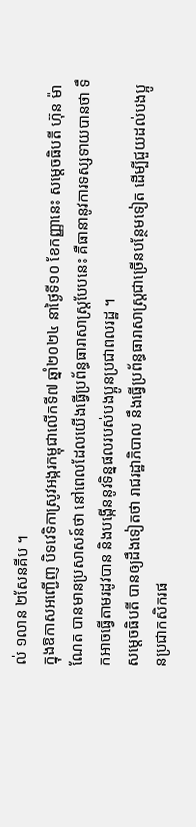ល់ ១លាន ២សែនគីប ។
ក្នុងឱកាសអញ្ជើញ បិទវេទិកាស្រូវអង្ករកម្ពុជាលើកទី៧ ឆ្នាំ២០២៤ នាថ្ងៃទី១០ ខែកញ្ញានេះ សម្ដេចធិបតី ហ៊ុន ម៉ាណែត បានមានប្រសាសន៍ថា នៅពេលដែលយើងធ្វើប្រព័ន្ធធារាសាស្ត្របែបនេះ គឺធានានូវការទស្សទាយបានថា ទឹកអាចធ្វើតាមរដូវបាន និងបង្កើននូវទិន្នផលរបស់បងប្អូនប្រជាពលរដ្ឋ ។
សម្ដេចធិបតី បានឲ្យដឹងទៀតថា រាជរដ្ឋាភិបាល នឹងធ្វើប្រព័ន្ធធារាសាស្ត្រជាច្រើនបន្ថែមទៀត ដើម្បីជួយដល់បងប្អូនប្រជាកសិករផ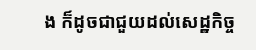ង ក៏ដូចជាជួយដល់សេដ្ឋកិច្ច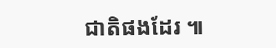ជាតិផងដែរ ៕